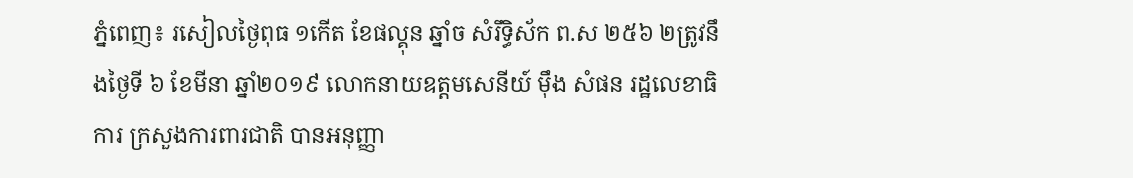ភ្នំពេញ៖ រសៀលថ្ងៃពុធ ១កើត ខែផល្គុន ឆ្នាំច សំរឹទ្ធិស័ក ព.ស ២៥៦ ២ត្រូវនឹងថ្ងៃទី ៦ ខែមីនា ឆ្នាំ២០១៩ លោកនាយឧត្តមសេនីយ៍ ម៉ឹង សំផន រដ្ឋលេខាធិការ ក្រសួងការពារជាតិ បានអនុញ្ញា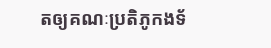តឲ្យគណៈប្រតិភូកងទ័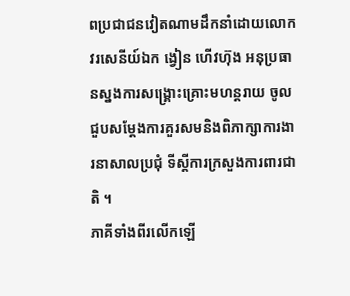ពប្រជាជនវៀតណាមដឹកនាំដោយលោកវរសេនីយ៍ឯក ង្វៀន ហើវហ៊ុង អនុប្រធានស្នងការសង្គ្រោះគ្រោះមហន្តរាយ ចូលជួបសម្តែងការគួរសមនិងពិភាក្សាការងារនាសាលប្រជុំ ទីស្តីការក្រសួងការពារជាតិ ។
ភាគីទាំងពីរលើកឡើ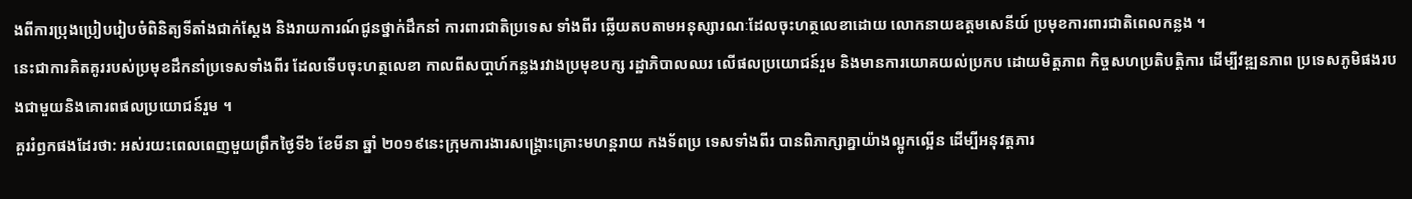ងពីការប្រុងប្រៀបរៀបចំពិនិត្យទីតាំងជាក់ស្ដែង និងរាយការណ៍ជូនថ្នាក់ដឹកនាំ ការពារជាតិប្រទេស ទាំងពីរ ឆ្លើយតបតាមអនុស្សារណៈដែលចុះហត្ថលេខាដោយ លោកនាយឧត្តមសេនីយ៍ ប្រមុខការពារជាតិពេលកន្លង ។
នេះជាការគិតគូររបស់ប្រមុខដឹកនាំប្រទេសទាំងពីរ ដែលទើបចុះហត្ថលេខា កាលពីសបា្តហ៍កន្លងរវាងប្រមុខបក្ស រដ្ឋាភិបាលឈរ លើផលប្រយោជន៍រួម និងមានការយោគយល់ប្រកប ដោយមិត្តភាព កិច្ចសហប្រតិបត្តិការ ដើម្បីវឌ្ឍនភាព ប្រទេសភូមិផងរបងជាមួយនិងគោរពផលប្រយោជន៍រួម ។
គួររំឭកផងដែរថា: អស់រយះពេលពេញមួយព្រឹកថ្ងៃទី៦ ខែមីនា ឆ្នាំ ២០១៩នេះក្រុមការងារសង្គ្រោះគ្រោះមហន្តរាយ កងទ័ពប្រ ទេសទាំងពីរ បានពិភាក្សាគ្នាយ៉ាងល្អូកល្អើន ដើម្បីអនុវត្តភារ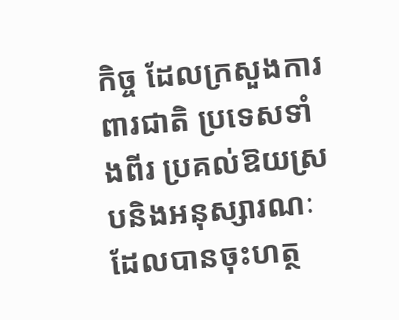កិច្ច ដែលក្រសួងការពារជាតិ ប្រទេសទាំងពីរ ប្រគល់ឱយស្របនិងអនុស្សារណៈដែលបានចុះហត្ថ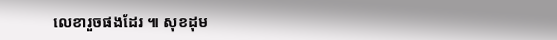លេខារួចផងដែរ ៕ សុខដុម